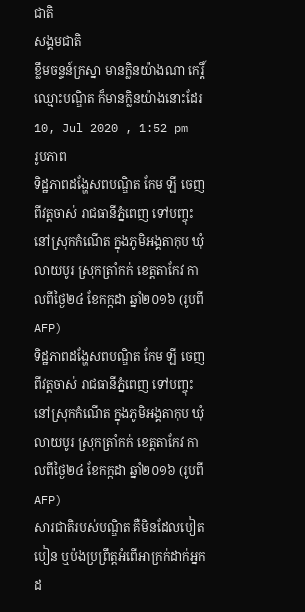ជាតិ
សង្គមជាតិ
ខ្លឹមចន្ទន៍ក្រស្នា មានក្លិនយ៉ាងណា កេរ្តិ៍ឈ្មោះបណ្ឌិត ក៏មានក្លិនយ៉ាងនោះដែរ
10, Jul 2020 , 1:52 pm
រូបភាព
ទិដ្ឋភាពដង្ហែសពបណ្ឌិត កែម ឡី ចេញពីវត្តចាស់ រាជធានីភ្នំពេញ ទៅបញ្ចុះនៅស្រុកកំណើត ក្នុងភូមិអង្គតាកុប ឃុំលាយបូរ ស្រុកត្រាំកក់ ខេត្តតាកែវ កាលពីថ្ងៃ២៤ ខែកក្កដា ឆ្នាំ២០១៦ (រូបពី AFP)
ទិដ្ឋភាពដង្ហែសពបណ្ឌិត កែម ឡី ចេញពីវត្តចាស់ រាជធានីភ្នំពេញ ទៅបញ្ចុះនៅស្រុកកំណើត ក្នុងភូមិអង្គតាកុប ឃុំលាយបូរ ស្រុកត្រាំកក់ ខេត្តតាកែវ កាលពីថ្ងៃ២៤ ខែកក្កដា ឆ្នាំ២០១៦ (រូបពី AFP)
សារជាតិរបស់បណ្ឌិត គឺមិនដែលបៀតបៀន ឬប៉ងប្រព្រឹត្តអំពើអាក្រក់ដាក់អ្នកដ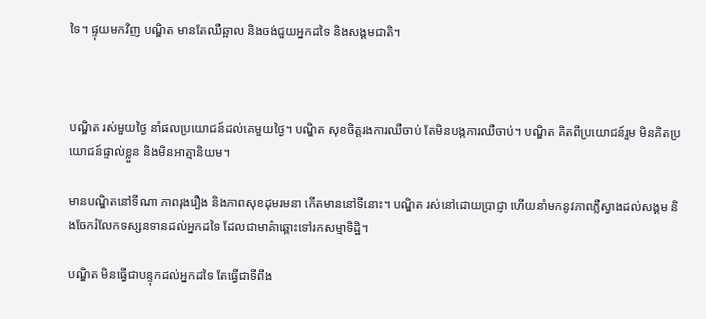ទៃ។ ផ្ទុយមកវិញ បណ្ឌិត មានតែឈឺឆ្អាល និងចង់ជួយអ្នកដទៃ និងសង្គមជាតិ។



បណ្ឌិត រស់មួយថ្ងៃ នាំផលប្រយោជន៍ដល់គេមួយថ្ងៃ។ បណ្ឌិត សុខចិត្តរងការឈឺចាប់ តែមិនបង្កការឈឺចាប់។ បណ្ឌិត គិតពីប្រយោជន៍រួម មិនគិតប្រយោជន៍ផ្ទាល់ខ្លួន និងមិនអាត្មានិយម។

មានបណ្ឌិតនៅទីណា ភាពរុងរឿង និងភាពសុខដុមរមនា កើតមាននៅទីនោះ។ បណ្ឌិត រស់នៅដោយប្រាជ្ញា ហើយនាំមកនូវភាពភ្លឺស្វាងដល់សង្គម និងចែករំលែកទស្សនទានដល់អ្នកដទៃ ដែលជាមាគ៌ាឆ្ពោះទៅរកសម្មាទិដ្ឋិ។

បណ្ឌិត មិនធ្វើជាបន្ទុកដល់អ្នកដទៃ តែធ្វើជាទីពឹង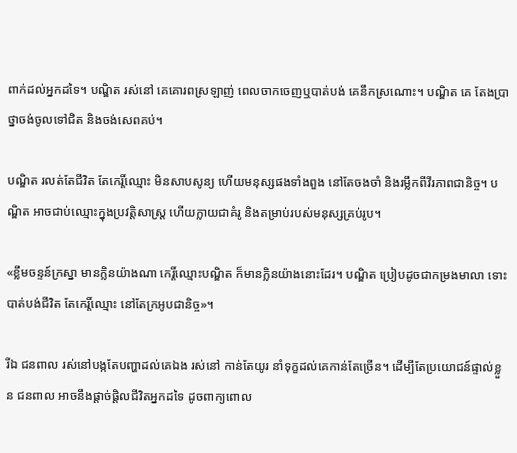ពាក់ដល់អ្នកដទៃ។ បណ្ឌិត រស់នៅ គេគោរពស្រឡាញ់ ពេលចាកចេញឬបាត់បង់ គេនឹកស្រណោះ។ បណ្ឌិត គេ តែងប្រាថ្នាចង់ចូលទៅជិត និងចង់សេពគប់។

បណ្ឌិត រលត់តែជីវិត តែកេរ្តិ៍ឈ្មោះ មិនសាបសូន្យ ហើយមនុស្សផងទាំងពួង នៅតែចងចាំ និងរម្លឹកពីវីរភាពជានិច្ច។ បណ្ឌិត អាចជាប់ឈ្មោះក្នុងប្រវត្តិសាស្រ្ត ហើយក្លាយជាគំរូ និងតម្រាប់របស់មនុស្សគ្រប់រូប។

«ខ្លឹមចន្ទន៍ក្រស្នា មានក្លិនយ៉ាងណា កេរ្តិ៍ឈ្មោះបណ្ឌិត ក៏មានក្លិនយ៉ាងនោះដែរ។ បណ្ឌិត ប្រៀបដូចជាកម្រងមាលា ទោះបាត់បង់ជីវិត តែកេរ្តិ៍ឈ្មោះ នៅតែក្រអូបជានិច្ច»។

រីឯ ជនពាល រស់នៅបង្កតែបញ្ហាដល់គេឯង រស់នៅ កាន់តែយូរ នាំទុក្ខដល់គេកាន់តែច្រើន។ ដើម្បីតែប្រយោជន៍ផ្ទាល់ខ្លួន ជនពាល អាចនឹងផ្តាច់ផ្តិលជីវិតអ្នកដទៃ ដូចពាក្យពោល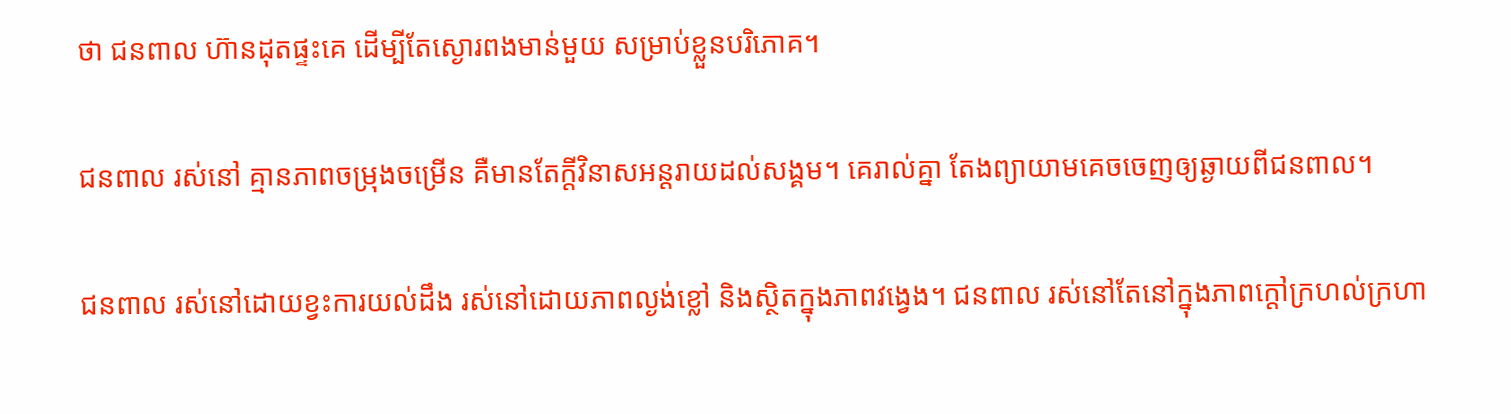ថា ជនពាល ហ៊ានដុតផ្ទះគេ ដើម្បីតែស្ងោរពងមាន់មួយ សម្រាប់ខ្លួនបរិភោគ។

ជនពាល រស់នៅ គ្មានភាពចម្រុងចម្រើន គឺមានតែក្តីវិនាសអន្តរាយដល់សង្គម។ គេរាល់គ្នា តែងព្យាយាមគេចចេញឲ្យឆ្ងាយពីជនពាល។

ជនពាល រស់នៅដោយខ្វះការយល់ដឹង រស់នៅដោយភាពល្ងង់ខ្លៅ និងស្ថិតក្នុងភាពវង្វេង។ ជនពាល រស់នៅតែនៅក្នុងភាពក្តៅក្រហល់ក្រហា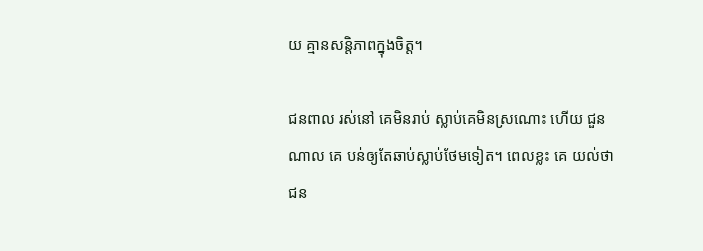យ គ្មានសន្តិភាពក្នុងចិត្ត។

ជនពាល រស់នៅ គេមិនរាប់ ស្លាប់គេមិនស្រណោះ ហើយ ជួនណាល គេ បន់ឲ្យតែឆាប់ស្លាប់ថែមទៀត។ ពេលខ្លះ គេ យល់ថា ជន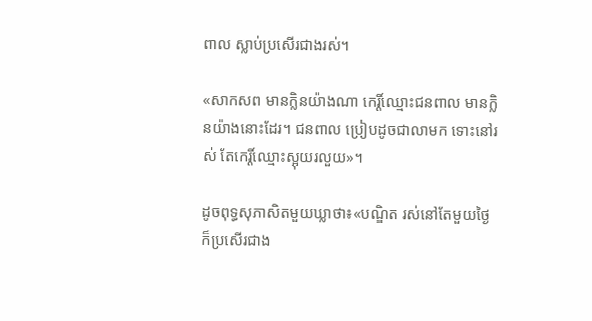ពាល ស្លាប់ប្រសើរជាងរស់។

«សាកសព មានក្លិនយ៉ាងណា កេរ្តិ៍ឈ្មោះជនពាល មានក្លិនយ៉ាងនោះដែរ។ ជនពាល ប្រៀបដូចជាលាមក ទោះនៅរស់ តែកេរ្តិ៍ឈ្មោះស្អុយរលួយ»។

ដូចពុទ្ធសុភាសិតមួយឃ្លាថា៖«បណ្ឌិត រស់នៅតែមួយថ្ងៃ ក៏ប្រសើរជាង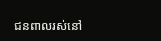ជនពាលរស់នៅ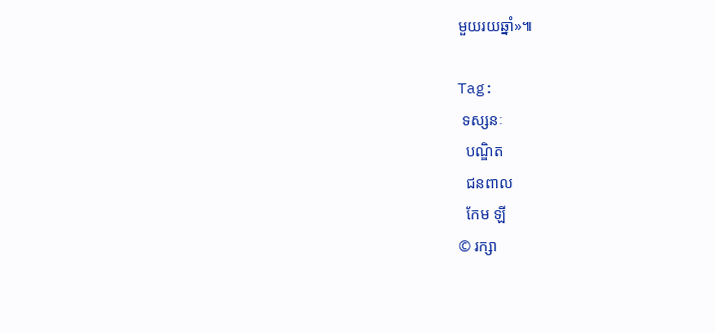មួយរយឆ្នាំ»៕

Tag:
 ទស្សនៈ
  បណ្ឌិត
  ជនពាល
  កែម ឡី
© រក្សា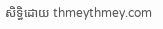សិទ្ធិដោយ thmeythmey.com